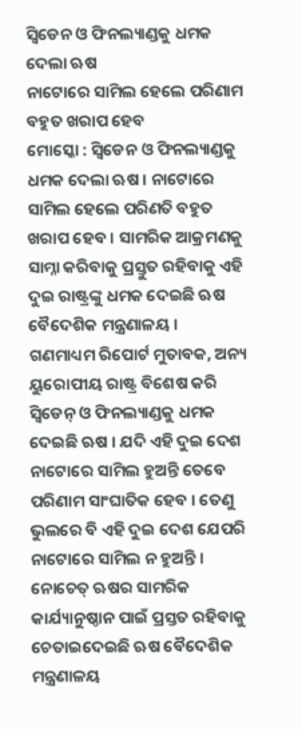ସ୍ୱିଡେନ ଓ ଫିନଲ୍ୟାଣ୍ଡକୁ ଧମକ ଦେଲା ଋଷ
ନାଟୋରେ ସାମିଲ ହେଲେ ପରିଣାମ ବହୁତ ଖରାପ ହେବ
ମୋସ୍କୋ : ସ୍ୱିଡେନ ଓ ଫିନଲ୍ୟାଣ୍ଡକୁ ଧମକ ଦେଲା ଋଷ । ନାଟୋରେ ସାମିଲ ହେଲେ ପରିଣତି ବହୁତ ଖରାପ ହେବ । ସାମରିକ ଆକ୍ରମଣକୁ ସାମ୍ନା କରିବାକୁ ପ୍ରସ୍ତୁତ ରହିବାକୁ ଏହି ଦୁଇ ରାଷ୍ଟ୍ରଙ୍କୁ ଧମକ ଦେଇଛି ଋଷ ବୈଦେଶିକ ମନ୍ତ୍ରଣାଳୟ ।
ଗଣମାଧ୍ୟମ ରିପୋର୍ଟ ମୁତାବକ, ଅନ୍ୟ ୟୁରୋପୀୟ ରାଷ୍ଟ୍ର ବିଶେଷ କରି ସ୍ୱିଡେନ୍ ଓ ଫିନଲ୍ୟାଣ୍ଡକୁ ଧମକ ଦେଇଛି ଋଷ । ଯଦି ଏହି ଦୁଇ ଦେଶ ନାଟୋରେ ସାମିଲ ହୁଅନ୍ତି ତେବେ ପରିଣାମ ସାଂଘାତିକ ହେବ । ତେଣୁ ଭୁଲରେ ବି ଏହି ଦୁଇ ଦେଶ ଯେପରି ନାଟୋରେ ସାମିଲ ନ ହୁଅନ୍ତି । ନୋଚେତ୍ ଋଷର ସାମରିକ କାର୍ଯ୍ୟାନୁଷ୍ଠାନ ପାଇଁ ପ୍ରସ୍ତତ ରହିବାକୁ ଚେତାଇଦେଇଛି ଋଷ ବୈଦେଶିକ ମନ୍ତ୍ରଣାଳୟ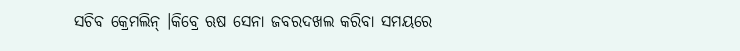ସଚିବ କ୍ରେମଲିନ୍ ।କିବ୍ରେ ଋଷ ସେନା ଜବରଦଖଲ କରିବା ସମୟରେ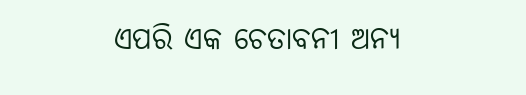ଏପରି ଏକ ଚେତାବନୀ ଅନ୍ୟ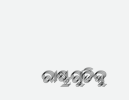ରାଷ୍ଟ୍ରଗୁଡିକୁ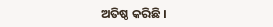ଅତିଷ୍ଠ କରିଛି ।